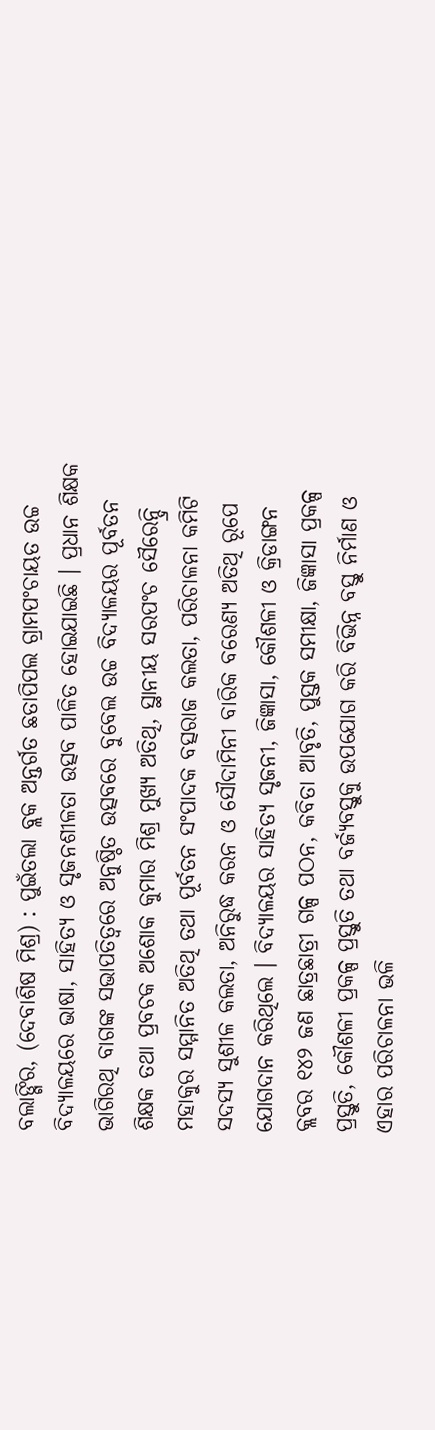ବଲାଙ୍ଗିର, (ଦେବାଶିଷ ମିଶ୍ର) : ପୁଇଁତଲା ବ୍ଲକ ଅନ୍ତର୍ଗତ ଛତାପିପଲ ଗ୍ରାମପଂଚାୟତ ଉଚ୍ଚ ବିଦ୍ୟାଳୟରେ ଭାଷା, ସାହିତ୍ୟ ଓ ସୃଜନଶୀଳତା ଉତ୍ସବ ପାଳିତ ହୋଇଯାଇଛି । ପ୍ରଧାନ ଶିକ୍ଷକ ଭାଗିରଥି ବାଗଙ୍କ ସଭାପତିତ୍ୱରେ ଅନୁଷ୍ଠିତ ଉତ୍ସବରେ ବୁବେଲ ଉଚ୍ଚ ବିଦ୍ୟାଳୟର ପୂର୍ବତନ ଶିକ୍ଷକ ତଥା ପ୍ରବଚକ ଅଶୋକ କୁମାର ମିଶ୍ର ମୁଖ୍ୟ ଅତିଥି, ସ୍ଥାନୀୟ ସରପଂଚ ସୈରେନ୍ଦ୍ରି ମହାକୁର ସମ୍ମାନିତ ଅତିଥି ତଥା ପୂର୍ବତନ ସଂପାଦକ ବତ୍ସରାଜ କଲତା, ପରିଚାଳନା କମିଟି ସଦସ୍ୟ ସୁଶୀଳ କଲତା, ଅନିରୁଦ୍ଧ କରନ ଓ ସୌଦାମିନୀ ବାରିକ ବରେଣ୍ୟ ଅତିଥି ରୂପେ ଯୋଗଦାନ କରିଥିଲେ । ବିଦ୍ୟାଳୟର ସାହିତ୍ୟ ସୃଜନୀ, ଜିଜ୍ଞାସା, କୌଶଳୀ ଓ କ୍ରିଡାଙ୍ଗନ କ୍ଲବର ୧୪୨ ଜଣ ଛାତ୍ରଛାତ୍ରୀ ଗଳ୍ପ ପଠନ, କବିତା ଆବୃତି, ପୁସ୍ତକ ସମୀକ୍ଷା, ଜିଜ୍ଞାସା ପ୍ରକଳ୍ପ ପ୍ରସ୍ତୁତି, କୌଶଳୀ ପ୍ରକଳ୍ପ ପ୍ରସ୍ତୁତି ତଥା ବର୍ଜ୍ୟବସ୍ତୁକୁ ଉପଯୋଗ କରି ବିଭିନ୍ନ ବସ୍ତୁ ନିର୍ମାଣ ଓ ଏହାର ପରିଚାଳନା ଭଳି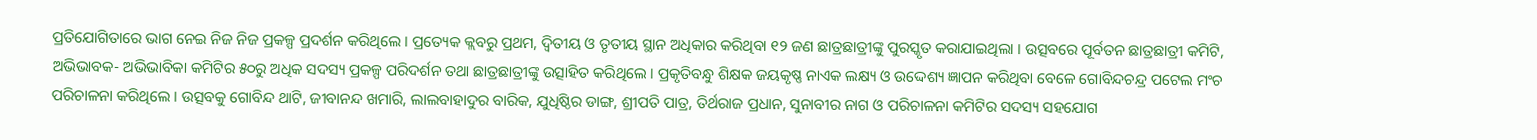ପ୍ରତିଯୋଗିତାରେ ଭାଗ ନେଇ ନିଜ ନିଜ ପ୍ରକଳ୍ପ ପ୍ରଦର୍ଶନ କରିଥିଲେ । ପ୍ରତ୍ୟେକ କ୍ଲବରୁ ପ୍ରଥମ, ଦ୍ୱିତୀୟ ଓ ତୃତୀୟ ସ୍ଥାନ ଅଧିକାର କରିଥିବା ୧୨ ଜଣ ଛାତ୍ରଛାତ୍ରୀଙ୍କୁ ପୁରସ୍କୃତ କରାଯାଇଥିଲା । ଉତ୍ସବରେ ପୂର୍ବତନ ଛାତ୍ରଛାତ୍ରୀ କମିଟି, ଅଭିଭାବକ- ଅଭିଭାବିକା କମିଟିର ୫୦ରୁ ଅଧିକ ସଦସ୍ୟ ପ୍ରକଳ୍ପ ପରିଦର୍ଶନ ତଥା ଛାତ୍ରଛାତ୍ରୀଙ୍କୁ ଉତ୍ସାହିତ କରିଥିଲେ । ପ୍ରକୃତିବନ୍ଧୁ ଶିକ୍ଷକ ଜୟକୃଷ୍ଣ ନାଏକ ଲକ୍ଷ୍ୟ ଓ ଉଦ୍ଦେଶ୍ୟ ଜ୍ଞାପନ କରିଥିବା ବେଳେ ଗୋବିନ୍ଦଚନ୍ଦ୍ର ପଟେଲ ମଂଚ ପରିଚାଳନା କରିଥିଲେ । ଉତ୍ସବକୁ ଗୋବିନ୍ଦ ଥାଟି, ଜୀବାନନ୍ଦ ଖମାରି, ଲାଲବାହାଦୁର ବାରିକ, ଯୁଧିଷ୍ଠିର ଡାଙ୍ଗ, ଶ୍ରୀପତି ପାତ୍ର, ତିର୍ଥରାଜ ପ୍ରଧାନ, ସୁନାବୀର ନାଗ ଓ ପରିଚାଳନା କମିଟିର ସଦସ୍ୟ ସହଯୋଗ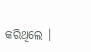କରିଥିଲେ ।